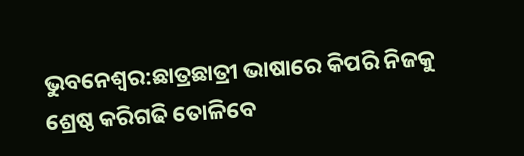ଭୁବନେଶ୍ବର:ଛାତ୍ରଛାତ୍ରୀ ଭାଷାରେ କିପରି ନିଜକୁ ଶ୍ରେଷ୍ଠ କରିଗଢି ତୋଳିବେ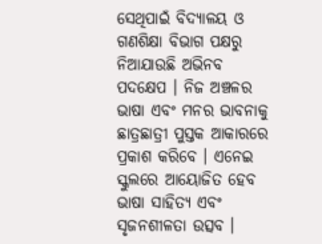ସେଥିପାଇଁ ବିଦ୍ୟାଳୟ ଓ ଗଣଶିକ୍ଷା ବିଭାଗ ପକ୍ଷରୁ ନିଆଯାଉଛି ଅଭିନବ ପଦକ୍ଷେପ । ନିଜ ଅଞ୍ଚଳର ଭାଷା ଏବଂ ମନର ଭାବନାକୁ ଛାତ୍ରଛାତ୍ରୀ ପୁସ୍ତକ ଆକାରରେ ପ୍ରକାଶ କରିବେ । ଏନେଇ ସ୍କୁଲରେ ଆୟୋଜିତ ହେବ ଭାଷା ସାହିତ୍ୟ ଏବଂ ସୃଜନଶୀଳତା ଉତ୍ସବ ।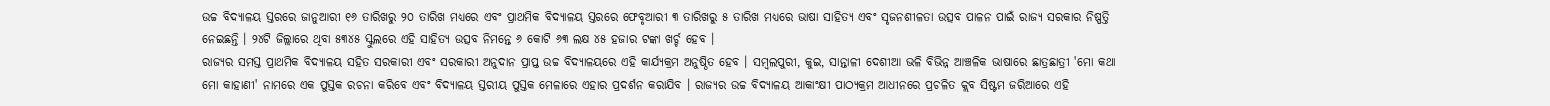ଉଚ୍ଚ ବିଦ୍ୟାଳୟ ସ୍ତରରେ ଜାନୁଆରୀ ୧୬ ତାରିଖରୁ ୨୦ ତାରିଖ ମଧ୍ୟରେ ଏବଂ ପ୍ରାଥମିକ ବିଦ୍ୟାଳୟ ସ୍ତରରେ ଫେବୃଆରୀ ୩ ତାରିଖରୁ ୫ ତାରିଖ ମଧ୍ୟରେ ଭାଷା ସାହିତ୍ୟ ଏବଂ ସୃଜନଶୀଳତା ଉତ୍ସବ ପାଳନ ପାଇଁ ରାଜ୍ୟ ସରକାର ନିଷ୍ପତ୍ତି ନେଇଛନ୍ତି । ୨୪ଟି ଜିଲ୍ଲାରେ ଥିବା ୫୩୪୫ ସ୍କୁଲରେ ଏହି ସାହିତ୍ୟ ଉତ୍ସବ ନିମନ୍ତେ ୬ କୋଟି ୬୩ ଲକ୍ଷ ୪୫ ହଜାର ଟଙ୍କା ଖର୍ଚ୍ଚ ହେବ ।
ରାଜ୍ୟର ସମସ୍ତ ପ୍ରାଥମିକ ବିଦ୍ୟାଳୟ ସହିତ ସରକାରୀ ଏବଂ ସରକାରୀ ଅନୁଦାନ ପ୍ରାପ୍ତ ଉଚ୍ଚ ବିଦ୍ୟାଳୟରେ ଏହି କାର୍ଯ୍ୟକ୍ରମ ଅନୁଷ୍ଠିତ ହେବ । ସମ୍ବଲପୁରୀ, କୁଇ, ସାନ୍ତାଳୀ ଦେଶୀଆ ଭଳି ବିଭିନ୍ନ ଆଞ୍ଚଳିକ ଭାଷାରେ ଛାତ୍ରଛାତ୍ରୀ 'ମୋ କଥା ମୋ କାହାଣୀ' ନାମରେ ଏକ ପୁସ୍ତକ ରଚନା କରିବେ ଏବଂ ବିଦ୍ୟାଳୟ ସ୍ତରୀୟ ପୁସ୍ତକ ମେଳାରେ ଏହାର ପ୍ରଦର୍ଶନ କରାଯିବ । ରାଜ୍ୟର ଉଚ୍ଚ ବିଦ୍ୟାଳୟ ଆକାଂକ୍ଷୀ ପାଠ୍ୟକ୍ରମ ଆଧୀନରେ ପ୍ରଚଳିତ କ୍ଲବ ସିଷ୍ଟମ ଜରିଆରେ ଏହି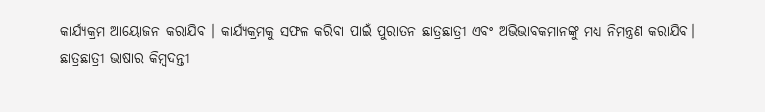କାର୍ଯ୍ୟକ୍ରମ ଆୟୋଜନ କରାଯିବ । କାର୍ଯ୍ୟକ୍ରମକୁ ସଫଳ କରିବା ପାଇଁ ପୁରାତନ ଛାତ୍ରଛାତ୍ରୀ ଏବଂ ଅଭିଭାବକମାନଙ୍କୁ ମଧ୍ୟ ନିମନ୍ତ୍ରଣ କରାଯିବ।
ଛାତ୍ରଛାତ୍ରୀ ଭାଷାର କିମ୍ବଦନ୍ତୀ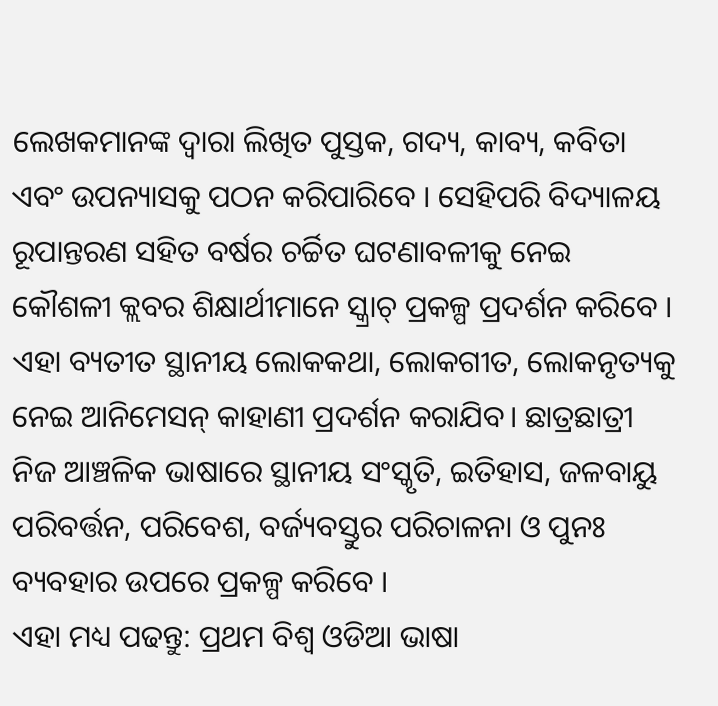ଲେଖକମାନଙ୍କ ଦ୍ବାରା ଲିଖିତ ପୁସ୍ତକ, ଗଦ୍ୟ, କାବ୍ୟ, କବିତା ଏବଂ ଉପନ୍ୟାସକୁ ପଠନ କରିପାରିବେ । ସେହିପରି ବିଦ୍ୟାଳୟ ରୂପାନ୍ତରଣ ସହିତ ବର୍ଷର ଚର୍ଚ୍ଚିତ ଘଟଣାବଳୀକୁ ନେଇ କୌଶଳୀ କ୍ଲବର ଶିକ୍ଷାର୍ଥୀମାନେ ସ୍କ୍ରାଚ୍ ପ୍ରକଳ୍ପ ପ୍ରଦର୍ଶନ କରିବେ । ଏହା ବ୍ୟତୀତ ସ୍ଥାନୀୟ ଲୋକକଥା, ଲୋକଗୀତ, ଲୋକନୃତ୍ୟକୁ ନେଇ ଆନିମେସନ୍ କାହାଣୀ ପ୍ରଦର୍ଶନ କରାଯିବ। ଛାତ୍ରଛାତ୍ରୀ ନିଜ ଆଞ୍ଚଳିକ ଭାଷାରେ ସ୍ଥାନୀୟ ସଂସ୍କୃତି, ଇତିହାସ, ଜଳବାୟୁ ପରିବର୍ତ୍ତନ, ପରିବେଶ, ବର୍ଜ୍ୟବସ୍ତୁର ପରିଚାଳନା ଓ ପୁନଃ ବ୍ୟବହାର ଉପରେ ପ୍ରକଳ୍ପ କରିବେ ।
ଏହା ମଧ୍ୟ ପଢନ୍ତୁ: ପ୍ରଥମ ବିଶ୍ବ ଓଡିଆ ଭାଷା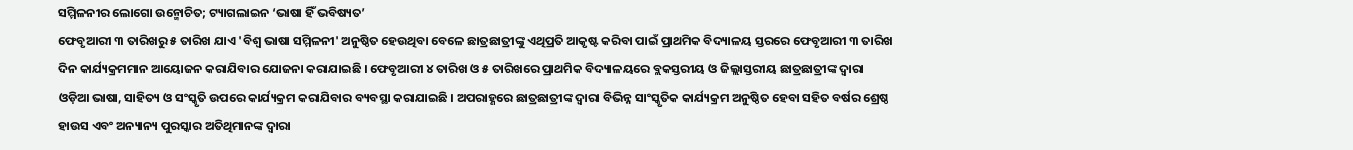ସମ୍ମିଳନୀର ଲୋଗୋ ଉନ୍ମୋଚିତ; ଟ୍ୟାଗଲାଇନ ‘ଭାଷା ହିଁ ଭବିଷ୍ୟତ’
ଫେବୃଆରୀ ୩ ତାରିଖରୁ ୫ ତାରିଖ ଯାଏ 'ବିଶ୍ବ ଭାଷା ସମ୍ମିଳନୀ' ଅନୁଷ୍ଠିତ ହେଉଥିବା ବେଳେ ଛାତ୍ରଛାତ୍ରୀଙ୍କୁ ଏଥିପ୍ରତି ଆକୃଷ୍ଟ କରିବା ପାଇଁ ପ୍ରାଥମିକ ବିଦ୍ୟାଳୟ ସ୍ତରରେ ଫେବୃଆରୀ ୩ ତାରିଖ ଦିନ କାର୍ଯ୍ୟକ୍ରମମାନ ଆୟୋଜନ କରାଯିବାର ଯୋଜନା କରାଯାଇଛି । ଫେବୃଆରୀ ୪ ତାରିଖ ଓ ୫ ତାରିଖରେ ପ୍ରାଥମିକ ବିଦ୍ୟାଳୟରେ ବ୍ଲକସ୍ତରୀୟ ଓ ଜିଲ୍ଲାସ୍ତରୀୟ ଛାତ୍ରଛାତ୍ରୀଙ୍କ ଦ୍ଵାରା ଓଡ଼ିଆ ଭାଷା, ସାହିତ୍ୟ ଓ ସଂସ୍କୃତି ଉପରେ କାର୍ଯ୍ୟକ୍ରମ କରାଯିବାର ବ୍ୟବସ୍ଥା କରାଯାଇଛି । ଅପରାହ୍ଣରେ ଛାତ୍ରଛାତ୍ରୀଙ୍କ ଦ୍ବାରା ବିଭିନ୍ନ ସାଂସ୍କୃତିକ କାର୍ଯ୍ୟକ୍ରମ ଅନୁଷ୍ଠିତ ହେବା ସହିତ ବର୍ଷର ଶ୍ରେଷ୍ଠ ହାଉସ ଏବଂ ଅନ୍ୟାନ୍ୟ ପୁରସ୍କାର ଅତିଥିମାନଙ୍କ ଦ୍ବାରା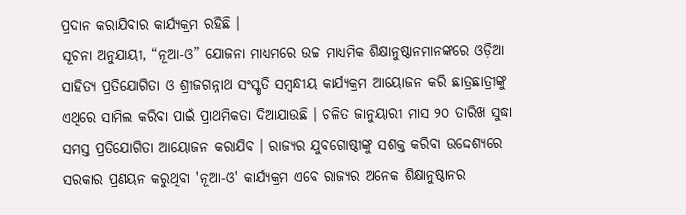ପ୍ରଦାନ କରାଯିବାର କାର୍ଯ୍ୟକ୍ରମ ରହିଛି ।
ସୂଚନା ଅନୁଯାୟୀ, “ନୂଆ-ଓ” ଯୋଜନା ମାଧ୍ୟମରେ ଉଚ୍ଚ ମାଧ୍ୟମିକ ଶିକ୍ଷାନୁଷ୍ଠାନମାନଙ୍କରେ ଓଡ଼ିଆ ସାହିତ୍ୟ ପ୍ରତିଯୋଗିତା ଓ ଶ୍ରୀଜଗନ୍ନାଥ ସଂସ୍କୃତି ସମ୍ବନ୍ଧୀୟ କାର୍ଯ୍ୟକ୍ରମ ଆୟୋଜନ କରି ଛାତ୍ରଛାତ୍ରୀଙ୍କୁ ଏଥିରେ ସାମିଲ କରିବା ପାଇଁ ପ୍ରାଥମିକତା ଦିଆଯାଉଛି । ଚଳିତ ଜାନୁୟାରୀ ମାସ ୨୦ ତାରିଖ ସୁଦ୍ଧା ସମସ୍ତ ପ୍ରତିଯୋଗିତା ଆୟୋଜନ କରାଯିବ । ରାଜ୍ୟର ଯୁବଗୋଷ୍ଠୀଙ୍କୁ ସଶକ୍ତ କରିବା ଉଦ୍ଦେଶ୍ୟରେ ସରକାର ପ୍ରଣୟନ କରୁଥିବା 'ନୂଆ-ଓ' କାର୍ଯ୍ୟକ୍ରମ ଏବେ ରାଜ୍ୟର ଅନେକ ଶିକ୍ଷାନୁଷ୍ଠାନର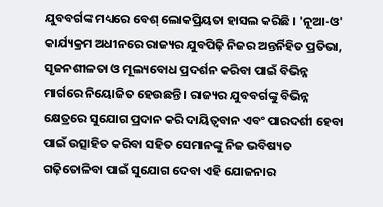ଯୁବବର୍ଗଙ୍କ ମଧ୍ୟରେ ବେଶ୍ ଲୋକପ୍ରିୟତା ହାସଲ କରିଛି । 'ନୂଆ-ଓ' କାର୍ଯ୍ୟକ୍ରମ ଅଧୀନରେ ରାଜ୍ୟର ଯୁବପିଢ଼ି ନିଜର ଅନ୍ତର୍ନିହିତ ପ୍ରତିଭା, ସୃଜନଶୀଳତା ଓ ମୂଲ୍ୟବୋଧ ପ୍ରଦର୍ଶନ କରିବା ପାଇଁ ବିଭିନ୍ନ ମାର୍ଗରେ ନିୟୋଜିତ ହେଉଛନ୍ତି । ରାଜ୍ୟର ଯୁବବର୍ଗଙ୍କୁ ବିଭିନ୍ନ କ୍ଷେତ୍ରରେ ସୁଯୋଗ ପ୍ରଦାନ କରି ଦାୟିତ୍ବବାନ ଏବଂ ପାରଦର୍ଶୀ ହେବା ପାଇଁ ଉତ୍ସାହିତ କରିବା ସହିତ ସେମାନଙ୍କୁ ନିଜ ଭବିଷ୍ୟତ ଗଢ଼ିତୋଳିବା ପାଇଁ ସୁଯୋଗ ଦେବା ଏହି ଯୋଜନାର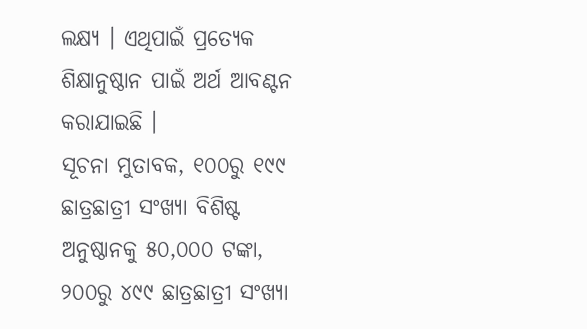ଲକ୍ଷ୍ୟ । ଏଥିପାଇଁ ପ୍ରତ୍ୟେକ ଶିକ୍ଷାନୁଷ୍ଠାନ ପାଇଁ ଅର୍ଥ ଆବଣ୍ଟନ କରାଯାଇଛି ।
ସୂଚନା ମୁତାବକ, ୧୦୦ରୁ ୧୯୯ ଛାତ୍ରଛାତ୍ରୀ ସଂଖ୍ୟା ବିଶିଷ୍ଟ ଅନୁଷ୍ଠାନକୁ ୫୦,୦୦୦ ଟଙ୍କା, ୨୦୦ରୁ ୪୯୯ ଛାତ୍ରଛାତ୍ରୀ ସଂଖ୍ୟା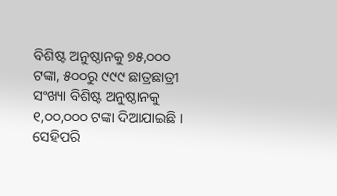ବିଶିଷ୍ଟ ଅନୁଷ୍ଠାନକୁ ୭୫,୦୦୦ ଟଙ୍କା, ୫୦୦ରୁ ୯୯୯ ଛାତ୍ରଛାତ୍ରୀ ସଂଖ୍ୟା ବିଶିଷ୍ଟ ଅନୁଷ୍ଠାନକୁ ୧,୦୦,୦୦୦ ଟଙ୍କା ଦିଆଯାଇଛି । ସେହିପରି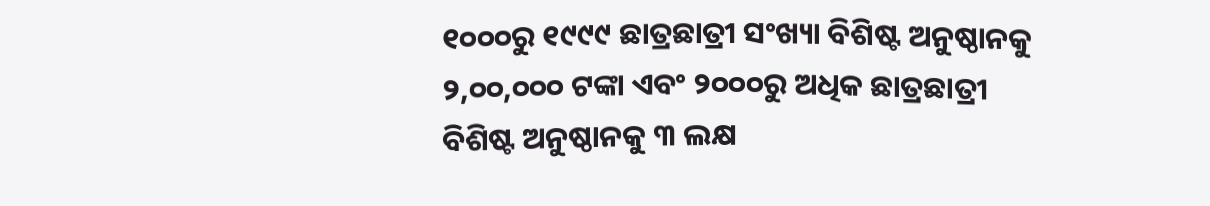୧୦୦୦ରୁ ୧୯୯୯ ଛାତ୍ରଛାତ୍ରୀ ସଂଖ୍ୟା ବିଶିଷ୍ଟ ଅନୁଷ୍ଠାନକୁ ୨,୦୦,୦୦୦ ଟଙ୍କା ଏବଂ ୨୦୦୦ରୁ ଅଧିକ ଛାତ୍ରଛାତ୍ରୀ ବିଶିଷ୍ଟ ଅନୁଷ୍ଠାନକୁ ୩ ଲକ୍ଷ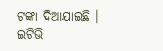ଟଙ୍କା ଦିଆଯାଇଛି ।
ଇଟିଭି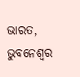ଭାରତ, ଭୁବନେଶ୍ବର